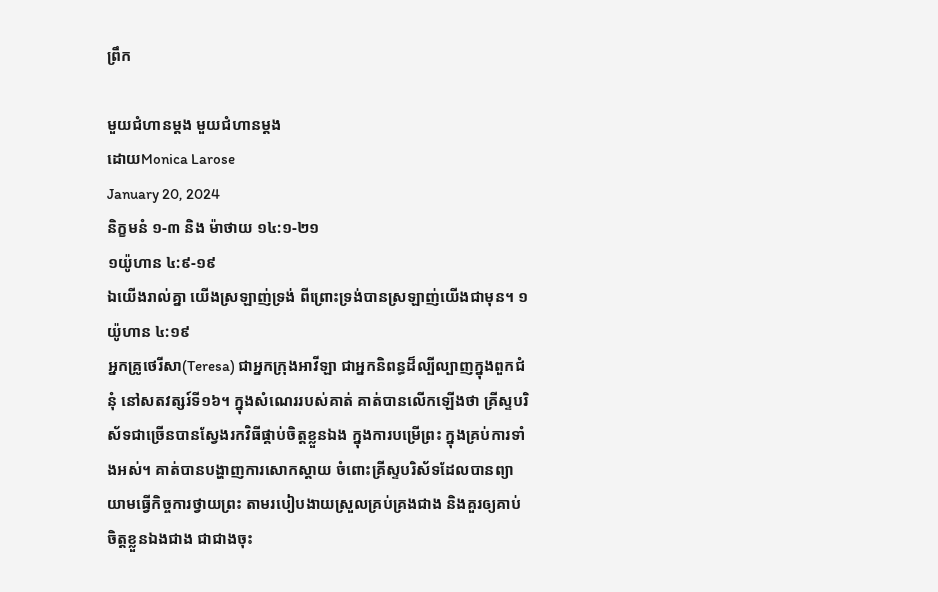ព្រឹក

មួយជំហានម្តង មួយជំហានម្តង
ដោយMonica Larose
January 20, 2024
និក្ខមនំ ១-៣ និង ម៉ាថាយ ១៤:១-២១
១យ៉ូហាន ៤:៩-១៩
ឯយើងរាល់គ្នា យើងស្រឡាញ់ទ្រង់ ពីព្រោះទ្រង់បានស្រឡាញ់យើងជាមុន។ ១យ៉ូហាន ៤:១៩
អ្នកគ្រូថេរីសា(Teresa) ជាអ្នកក្រុងអាវីឡា ជាអ្នកនិពន្ធដ៏ល្បីល្បាញក្នុងពួកជំនុំ នៅសតវត្សរ៍ទី១៦។ ក្នុងសំណេររបស់គាត់ គាត់បានលើកឡើងថា គ្រីស្ទបរិស័ទជាច្រើនបានស្វែងរកវិធីផ្គាប់ចិត្តខ្លួនឯង ក្នុងការបម្រើព្រះ ក្នុងគ្រប់ការទាំងអស់។ គាត់បានបង្ហាញការសោកស្តាយ ចំពោះគ្រីស្ទបរិស័ទដែលបានព្យាយាមធ្វើកិច្ចការថ្វាយព្រះ តាមរបៀបងាយស្រួលគ្រប់គ្រងជាង និងគួរឲ្យគាប់ចិត្តខ្លួនឯងជាង ជាជាងចុះ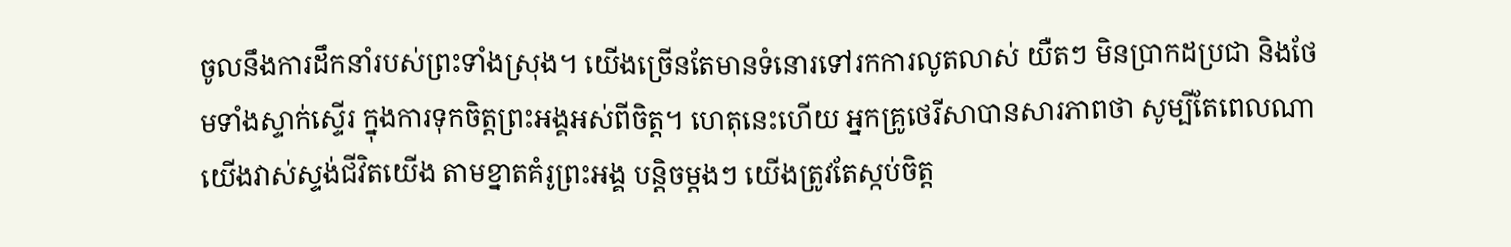ចូលនឹងការដឹកនាំរបស់ព្រះទាំងស្រុង។ យើងច្រើនតែមានទំនោរទៅរកការលូតលាស់ យឺតៗ មិនប្រាកដប្រជា និងថែមទាំងស្ទាក់ស្ទើរ ក្នុងការទុកចិត្តព្រះអង្គអស់ពីចិត្ត។ ហេតុនេះហើយ អ្នកគ្រូថេរីសាបានសារភាពថា សូម្បីតែពេលណាយើងវាស់ស្ទង់ជីវិតយើង តាមខ្នាតគំរូព្រះអង្គ បន្តិចម្តងៗ យើងត្រូវតែស្កប់ចិត្ត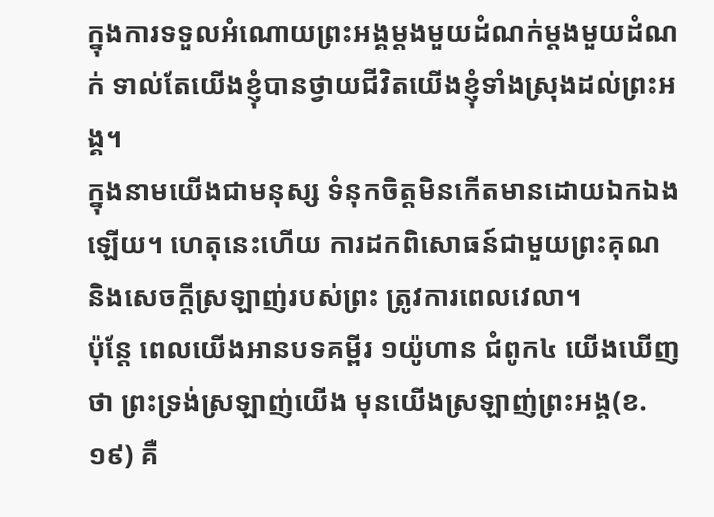ក្នុងការទទួលអំណោយព្រះអង្គម្តងមួយដំណក់ម្តងមួយដំណក់ ទាល់តែយើងខ្ញុំបានថ្វាយជីវិតយើងខ្ញុំទាំងស្រុងដល់ព្រះអង្គ។
ក្នុងនាមយើងជាមនុស្ស ទំនុកចិត្តមិនកើតមានដោយឯកឯងឡើយ។ ហេតុនេះហើយ ការដកពិសោធន៍ជាមួយព្រះគុណ និងសេចក្តីស្រឡាញ់របស់ព្រះ ត្រូវការពេលវេលា។
ប៉ុន្តែ ពេលយើងអានបទគម្ពីរ ១យ៉ូហាន ជំពូក៤ យើងឃើញថា ព្រះទ្រង់ស្រឡាញ់យើង មុនយើងស្រឡាញ់ព្រះអង្គ(ខ.១៩) គឺ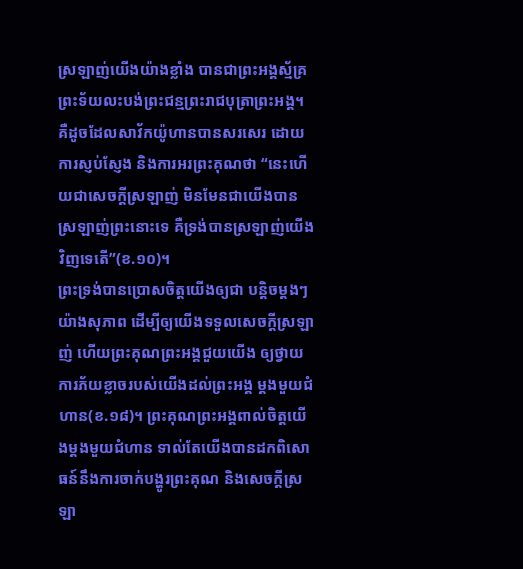ស្រឡាញ់យើងយ៉ាងខ្លាំង បានជាព្រះអង្គស្ម័គ្រព្រះទ័យលះបង់ព្រះជន្មព្រះរាជបុត្រាព្រះអង្គ។ គឺដូចដែលសាវ័កយ៉ូហានបានសរសេរ ដោយការស្ញប់ស្ញែង និងការអរព្រះគុណថា “នេះហើយជាសេចក្តីស្រឡាញ់ មិនមែនជាយើងបានស្រឡាញ់ព្រះនោះទេ គឺទ្រង់បានស្រឡាញ់យើងវិញទេតើ”(ខ.១០)។
ព្រះទ្រង់បានប្រោសចិត្តយើងឲ្យជា បន្តិចម្តងៗ យ៉ាងសុភាព ដើម្បីឲ្យយើងទទួលសេចក្តីស្រឡាញ់ ហើយព្រះគុណព្រះអង្គជួយយើង ឲ្យថ្វាយការភ័យខ្លាចរបស់យើងដល់ព្រះអង្គ ម្តងមួយជំហាន(ខ.១៨)។ ព្រះគុណព្រះអង្គពាល់ចិត្តយើងម្តងមួយជំហាន ទាល់តែយើងបានដកពិសោធន៍នឹងការចាក់បង្ហូរព្រះគុណ និងសេចក្តីស្រឡា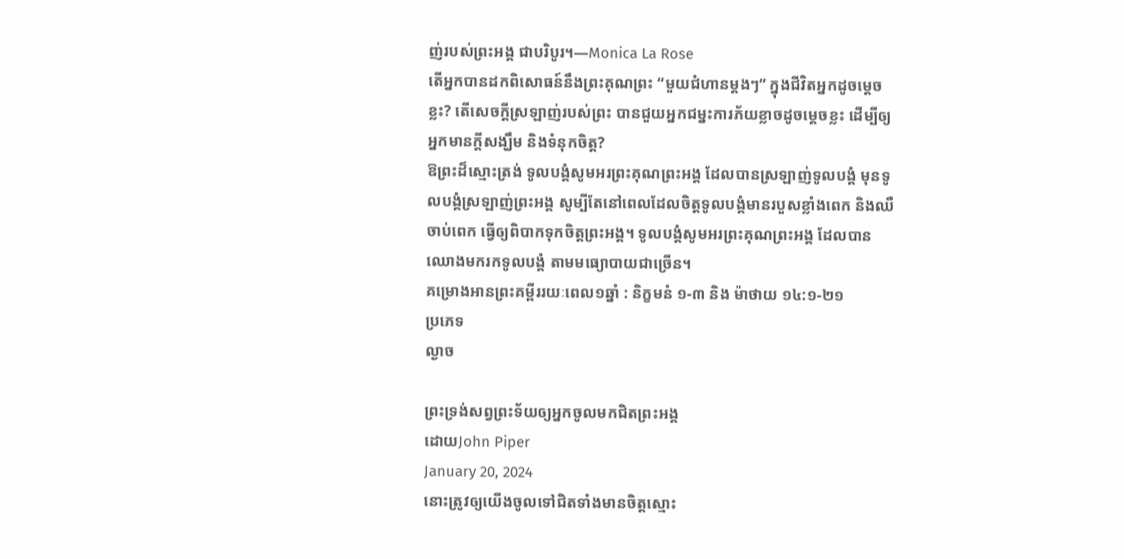ញ់របស់ព្រះអង្គ ជាបរិបូរ។—Monica La Rose
តើអ្នកបានដកពិសោធន៍នឹងព្រះគុណព្រះ “មួយជំហានម្តងៗ” ក្នុងជីវិតអ្នកដូចម្តេចខ្លះ? តើសេចក្តីស្រឡាញ់របស់ព្រះ បានជួយអ្នកជម្នះការភ័យខ្លាចដូចម្តេចខ្លះ ដើម្បីឲ្យអ្នកមានក្តីសង្ឃឹម និងទំនុកចិត្ត?
ឱព្រះដ៏ស្មោះត្រង់ ទូលបង្គំសូមអរព្រះគុណព្រះអង្គ ដែលបានស្រឡាញ់ទូលបង្គំ មុនទូលបង្គំស្រឡាញ់ព្រះអង្គ សូម្បីតែនៅពេលដែលចិត្តទូលបង្គំមានរបួសខ្លាំងពេក និងឈឺចាប់ពេក ធ្វើឲ្យពិបាកទុកចិត្តព្រះអង្គ។ ទូលបង្គំសូមអរព្រះគុណព្រះអង្គ ដែលបានឈោងមករកទូលបង្គំ តាមមធ្យោបាយជាច្រើន។
គម្រោងអានព្រះគម្ពីររយៈពេល១ឆ្នាំ : និក្ខមនំ ១-៣ និង ម៉ាថាយ ១៤:១-២១
ប្រភេទ
ល្ងាច

ព្រះទ្រង់សព្វព្រះទ័យឲ្យអ្នកចូលមកជិតព្រះអង្គ
ដោយJohn Piper
January 20, 2024
នោះត្រូវឲ្យយើងចូលទៅជិតទាំងមានចិត្តស្មោះ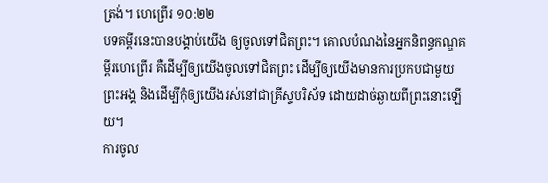ត្រង់។ ហេព្រើរ ១០:២២
បទគម្ពីរនេះបានបង្គាប់យើង ឲ្យចូលទៅជិតព្រះ។ គោលបំណងនៃអ្នកនិពន្ធកណ្ឌគម្ពីរហេព្រើរ គឺដើម្បីឲ្យយើងចូលទៅជិតព្រះ ដើម្បីឲ្យយើងមានការប្រកបជាមួយព្រះអង្គ និងដើម្បីកុំឲ្យយើងរស់នៅជាគ្រីស្ទបរិស័ទ ដោយដាច់ឆ្ងាយពីព្រះនោះឡើយ។
ការចូល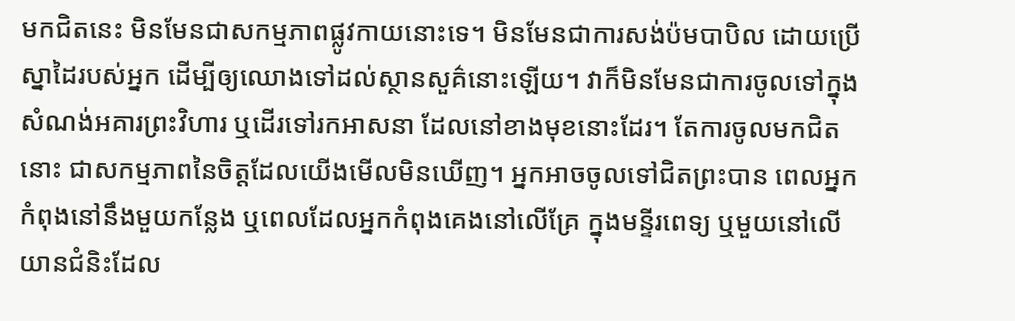មកជិតនេះ មិនមែនជាសកម្មភាពផ្លូវកាយនោះទេ។ មិនមែនជាការសង់ប៉មបាបិល ដោយប្រើស្នាដៃរបស់អ្នក ដើម្បីឲ្យឈោងទៅដល់ស្ថានសួគ៌នោះឡើយ។ វាក៏មិនមែនជាការចូលទៅក្នុងសំណង់អគារព្រះវិហារ ឬដើរទៅរកអាសនា ដែលនៅខាងមុខនោះដែរ។ តែការចូលមកជិតនោះ ជាសកម្មភាពនៃចិត្តដែលយើងមើលមិនឃើញ។ អ្នកអាចចូលទៅជិតព្រះបាន ពេលអ្នកកំពុងនៅនឹងមួយកន្លែង ឬពេលដែលអ្នកកំពុងគេងនៅលើគ្រែ ក្នុងមន្ទីរពេទ្យ ឬមួយនៅលើយានជំនិះដែល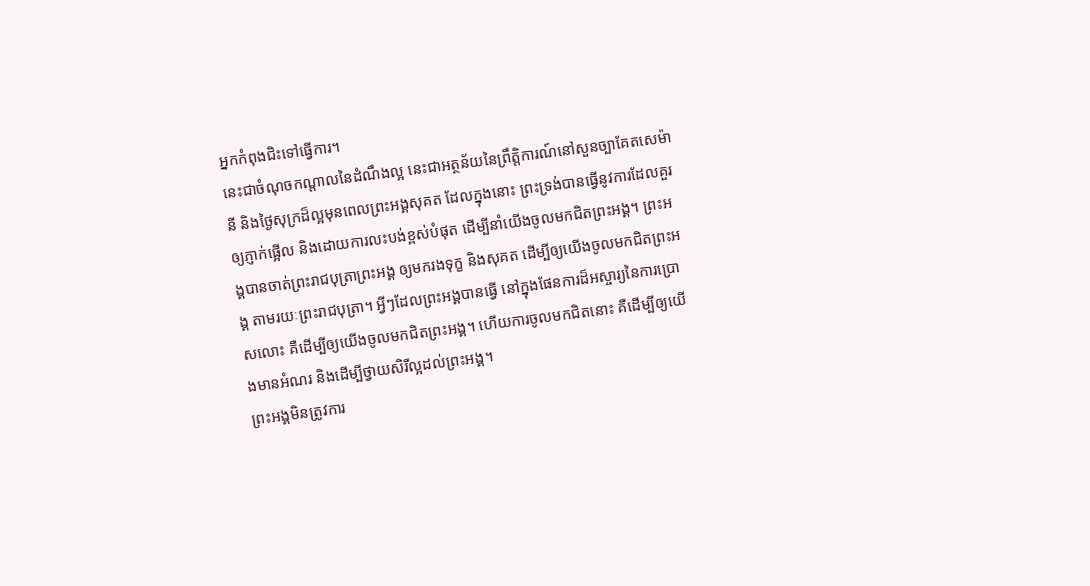អ្នកកំពុងជិះទៅធ្វើការ។
នេះជាចំណុចកណ្តាលនៃដំណឹងល្អ នេះជាអត្ថន័យនៃព្រឹត្តិការណ៍នៅសួនច្បាគែតសេម៉ានី និងថ្ងៃសុក្រដ៏ល្អមុនពេលព្រះអង្គសុគត ដែលក្នុងនោះ ព្រះទ្រង់បានធ្វើនូវការដែលគួរឲ្យភ្ញាក់ផ្អើល និងដោយការលះបង់ខ្ពស់បំផុត ដើម្បីនាំយើងចូលមកជិតព្រះអង្គ។ ព្រះអង្គបានចាត់ព្រះរាជបុត្រាព្រះអង្គ ឲ្យមករងទុក្ខ និងសុគត ដើម្បីឲ្យយើងចូលមកជិតព្រះអង្គ តាមរយៈព្រះរាជបុត្រា។ អ្វីៗដែលព្រះអង្គបានធ្វើ នៅក្នុងផែនការដ៏អស្ចារ្យនៃការប្រោសលោះ គឺដើម្បីឲ្យយើងចូលមកជិតព្រះអង្គ។ ហើយការចូលមកជិតនោះ គឺដើម្បីឲ្យយើងមានអំណរ និងដើម្បីថ្វាយសិរីល្អដល់ព្រះអង្គ។
ព្រះអង្គមិនត្រូវការ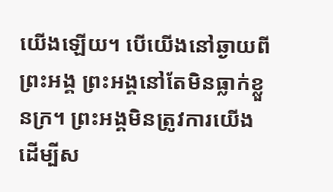យើងឡើយ។ បើយើងនៅឆ្ងាយពីព្រះអង្គ ព្រះអង្គនៅតែមិនធ្លាក់ខ្លួនក្រ។ ព្រះអង្គមិនត្រូវការយើង ដើម្បីស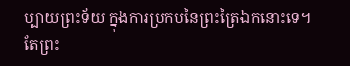ប្បាយព្រះទ័យ ក្នុងការប្រកបនៃព្រះត្រៃឯកនោះទេ។ តែព្រះ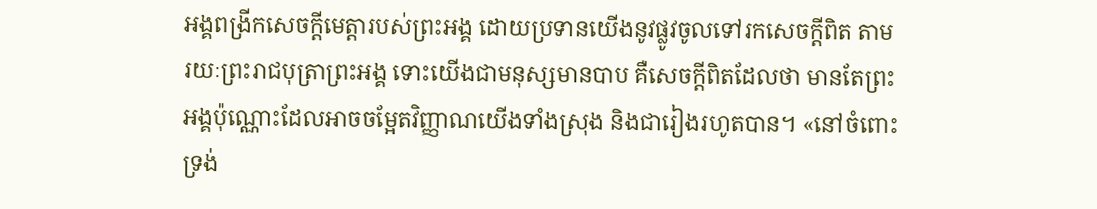អង្គពង្រីកសេចក្តីមេត្តារបស់ព្រះអង្គ ដោយប្រទានយើងនូវផ្លូវចូលទៅរកសេចក្តីពិត តាមរយៈព្រះរាជបុត្រាព្រះអង្គ ទោះយើងជាមនុស្សមានបាប គឺសេចក្តីពិតដែលថា មានតែព្រះអង្គប៉ុណ្ណោះដែលអាចចម្អែតវិញ្ញាណយើងទាំងស្រុង និងជារៀងរហូតបាន។ «នៅចំពោះទ្រង់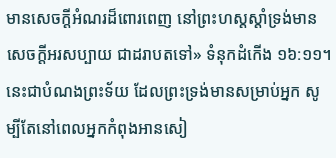មានសេចក្តីអំណរដ៏ពោរពេញ នៅព្រះហស្តស្តាំទ្រង់មានសេចក្តីអរសប្បាយ ជាដរាបតទៅ» ទំនុកដំកើង ១៦:១១។
នេះជាបំណងព្រះទ័យ ដែលព្រះទ្រង់មានសម្រាប់អ្នក សូម្បីតែនៅពេលអ្នកកំពុងអានសៀ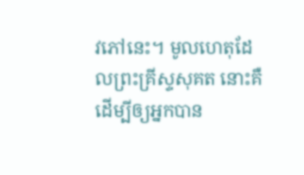វភៅនេះ។ មូលហេតុដែលព្រះគ្រីស្ទសុគត នោះគឺដើម្បីឲ្យអ្នកបាន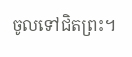ចូលទៅជិតព្រះ។